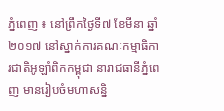ភ្នំពេញ ៖ នៅព្រឹកថ្ងៃទី៧ ខែមីនា ឆ្នាំ២០១៧ នៅស្នាក់ការគណៈកម្មាធិការជាតិអូឡាំពិកកម្ពុជា នារាជធានីភ្នំពេញ មានរៀបចំមហាសន្និ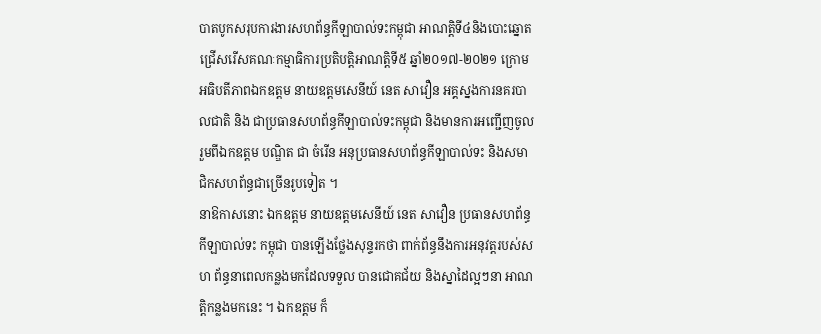បាតបូកសរុបការងារសហព័ន្ធកីឡាបាល់ទះកម្ពុជា អាណត្តិទី៤និងបោះឆ្នោតជ្រើសរើសគណៈកម្មាធិការប្រតិបត្តិអាណត្តិទី៥ ឆ្នាំ២០១៧-២០២១ ក្រោមអធិបតីភាពឯកឧត្តម នាយឧត្តមសេនីយ៍ នេត សាវឿន អគ្គស្នងការនគរបាលជាតិ និង ជាប្រធានសហព័ន្ធកីឡាបាល់ទះកម្ពុជា និងមានការអញ្ជើញចូលរួមពីឯកឧត្តម បណ្ឌិត ជា ចំរើន អនុប្រធានសហព័ន្ធកីឡាបាល់ទះ និងសមាជិកសហព័ន្ធជាច្រើនរូបទៀត ។
នាឱកាសនោះ ឯកឧត្តម នាយឧត្តមសេនីយ៍ នេត សាវឿន ប្រធានសហព័ន្ធកីឡាបាល់ទះ កម្ពុជា បានឡើងថ្លែងសុន្ទរកថា ពាក់ព័ន្ធនឹងការអនុវត្តរបស់សហ ព័ន្ធនាពេលកន្លងមកដែលទទួល បានជោគជ័យ និងស្នាដៃល្អៗនា អាណត្តិកន្លងមកនេះ ។ ឯកឧត្តម ក៏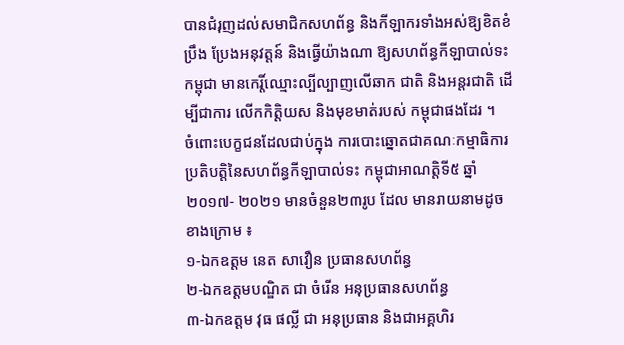បានជំរុញដល់សមាជិកសហព័ន្ធ និងកីឡាករទាំងអស់ឱ្យខិតខំប្រឹង ប្រែងអនុវត្តន៍ និងធ្វើយ៉ាងណា ឱ្យសហព័ន្ធកីឡាបាល់ទះកម្ពុជា មានកេរ្តិ៍ឈ្មោះល្បីល្បាញលើឆាក ជាតិ និងអន្តរជាតិ ដើម្បីជាការ លើកកិត្តិយស និងមុខមាត់របស់ កម្ពុជាផងដែរ ។
ចំពោះបេក្ខជនដែលជាប់ក្នុង ការបោះឆ្នោតជាគណៈកម្មាធិការ ប្រតិបត្តិនៃសហព័ន្ធកីឡាបាល់ទះ កម្ពុជាអាណត្តិទី៥ ឆ្នាំ២០១៧- ២០២១ មានចំនួន២៣រូប ដែល មានរាយនាមដូចខាងក្រោម ៖
១-ឯកឧត្តម នេត សាវឿន ប្រធានសហព័ន្ធ
២-ឯកឧត្តមបណ្ឌិត ជា ចំរើន អនុប្រធានសហព័ន្ធ
៣-ឯកឧត្តម វុធ ផល្លី ជា អនុប្រធាន និងជាអគ្គហិរ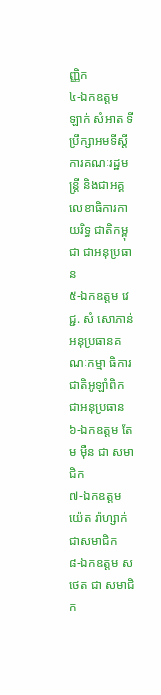ញ្ញិក
៤-ឯកឧត្តម ឡាក់ សំអាត ទីប្រឹក្សាអមទីស្តីការគណៈរដ្ឋមន្ត្រី និងជាអគ្គលេខាធិការកាយរិទ្ធ ជាតិកម្ពុជា ជាអនុប្រធាន
៥-ឯកឧត្តម វេជ្ជ. សំ សោភាន់ អនុប្រធានគណៈកម្មា ធិការជាតិអូឡាំពិក ជាអនុប្រធាន
៦-ឯកឧត្តម តែម ម៉ឺន ជា សមាជិក
៧-ឯកឧត្តមយ៉េត រ៉ាហ្សាក់ ជាសមាជិក
៨-ឯកឧត្តម ស ថេត ជា សមាជិក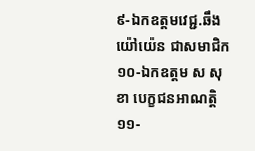៩-ឯកឧត្តមវេជ្ជ.ឆឹង យ៉ៅយ៉េន ជាសមាជិក
១០-ឯកឧត្តម ស សុខា បេក្ខជនអាណត្តិ
១១-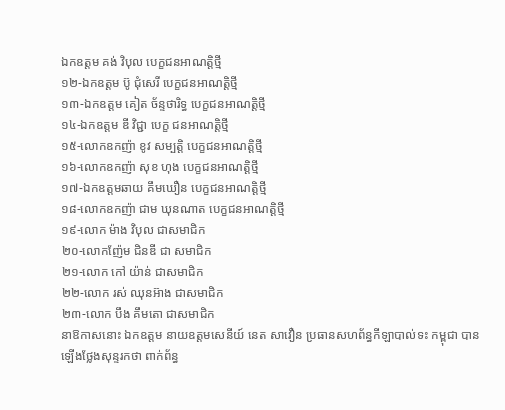ឯកឧត្តម គង់ វិបុល បេក្ខជនអាណត្តិថ្មី
១២-ឯកឧត្តម ប៊ូ ជុំសេរី បេក្ខជនអាណត្តិថ្មី
១៣-ឯកឧត្តម គៀត ច័ន្ទថារិទ្ធ បេក្ខជនអាណត្តិថ្មី
១៤-ឯកឧត្តម ឌី វិជ្ជា បេក្ខ ជនអាណត្តិថ្មី
១៥-លោកឧកញ៉ា ខូវ សម្បត្តិ បេក្ខជនអាណត្តិថ្មី
១៦-លោកឧកញ៉ា សុខ ហុង បេក្ខជនអាណត្តិថ្មី
១៧-ឯកឧត្តមឆាយ គឹមឃឿន បេក្ខជនអាណត្តិថ្មី
១៨-លោកឧកញ៉ា ជាម ឃុនណាត បេក្ខជនអាណត្តិថ្មី
១៩-លោក ម៉ាង វិបុល ជាសមាជិក
២០-លោកញ៉ែម ជិនឌី ជា សមាជិក
២១-លោក កៅ យ៉ាន់ ជាសមាជិក
២២-លោក រស់ ឈុនអ៊ាង ជាសមាជិក
២៣-លោក បឹង គឹមតោ ជាសមាជិក
នាឱកាសនោះ ឯកឧត្តម នាយឧត្តមសេនីយ៍ នេត សាវឿន ប្រធានសហព័ន្ធកីឡាបាល់ទះ កម្ពុជា បានឡើងថ្លែងសុន្ទរកថា ពាក់ព័ន្ធ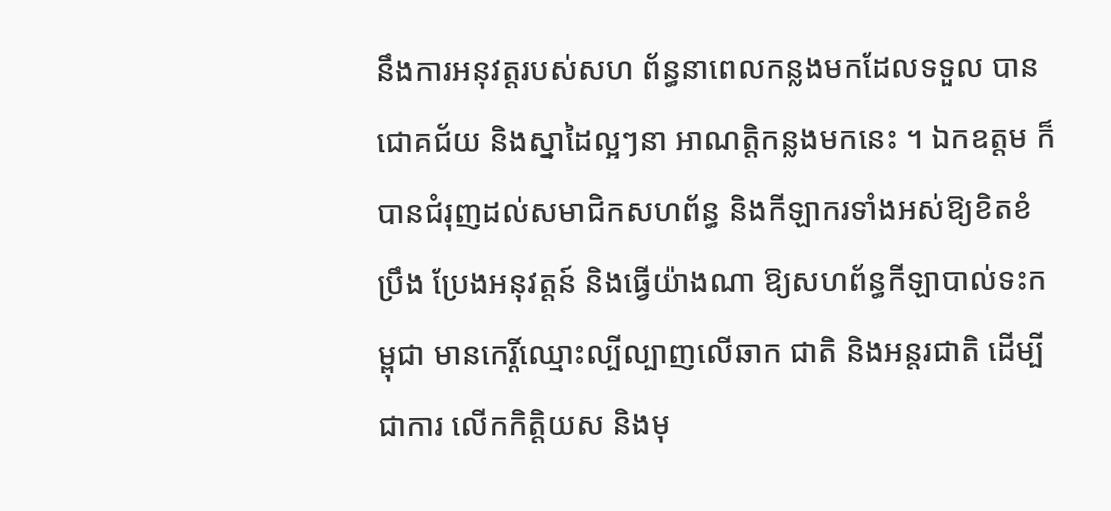នឹងការអនុវត្តរបស់សហ ព័ន្ធនាពេលកន្លងមកដែលទទួល បានជោគជ័យ និងស្នាដៃល្អៗនា អាណត្តិកន្លងមកនេះ ។ ឯកឧត្តម ក៏បានជំរុញដល់សមាជិកសហព័ន្ធ និងកីឡាករទាំងអស់ឱ្យខិតខំប្រឹង ប្រែងអនុវត្តន៍ និងធ្វើយ៉ាងណា ឱ្យសហព័ន្ធកីឡាបាល់ទះកម្ពុជា មានកេរ្តិ៍ឈ្មោះល្បីល្បាញលើឆាក ជាតិ និងអន្តរជាតិ ដើម្បីជាការ លើកកិត្តិយស និងមុ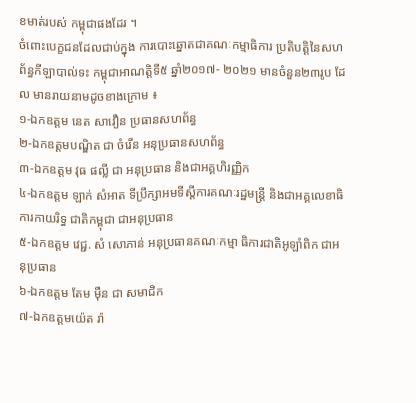ខមាត់របស់ កម្ពុជាផងដែរ ។
ចំពោះបេក្ខជនដែលជាប់ក្នុង ការបោះឆ្នោតជាគណៈកម្មាធិការ ប្រតិបត្តិនៃសហព័ន្ធកីឡាបាល់ទះ កម្ពុជាអាណត្តិទី៥ ឆ្នាំ២០១៧- ២០២១ មានចំនួន២៣រូប ដែល មានរាយនាមដូចខាងក្រោម ៖
១-ឯកឧត្តម នេត សាវឿន ប្រធានសហព័ន្ធ
២-ឯកឧត្តមបណ្ឌិត ជា ចំរើន អនុប្រធានសហព័ន្ធ
៣-ឯកឧត្តម វុធ ផល្លី ជា អនុប្រធាន និងជាអគ្គហិរញ្ញិក
៤-ឯកឧត្តម ឡាក់ សំអាត ទីប្រឹក្សាអមទីស្តីការគណៈរដ្ឋមន្ត្រី និងជាអគ្គលេខាធិការកាយរិទ្ធ ជាតិកម្ពុជា ជាអនុប្រធាន
៥-ឯកឧត្តម វេជ្ជ. សំ សោភាន់ អនុប្រធានគណៈកម្មា ធិការជាតិអូឡាំពិក ជាអនុប្រធាន
៦-ឯកឧត្តម តែម ម៉ឺន ជា សមាជិក
៧-ឯកឧត្តមយ៉េត រ៉ា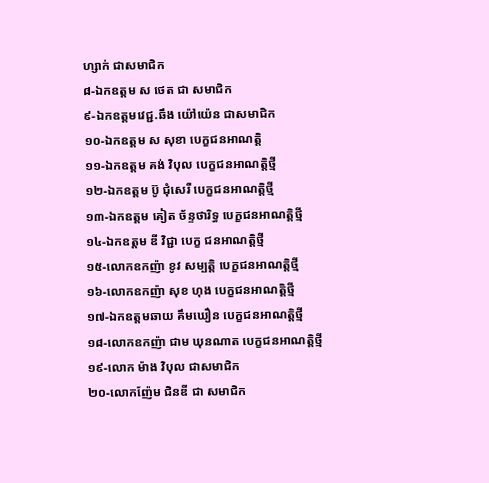ហ្សាក់ ជាសមាជិក
៨-ឯកឧត្តម ស ថេត ជា សមាជិក
៩-ឯកឧត្តមវេជ្ជ.ឆឹង យ៉ៅយ៉េន ជាសមាជិក
១០-ឯកឧត្តម ស សុខា បេក្ខជនអាណត្តិ
១១-ឯកឧត្តម គង់ វិបុល បេក្ខជនអាណត្តិថ្មី
១២-ឯកឧត្តម ប៊ូ ជុំសេរី បេក្ខជនអាណត្តិថ្មី
១៣-ឯកឧត្តម គៀត ច័ន្ទថារិទ្ធ បេក្ខជនអាណត្តិថ្មី
១៤-ឯកឧត្តម ឌី វិជ្ជា បេក្ខ ជនអាណត្តិថ្មី
១៥-លោកឧកញ៉ា ខូវ សម្បត្តិ បេក្ខជនអាណត្តិថ្មី
១៦-លោកឧកញ៉ា សុខ ហុង បេក្ខជនអាណត្តិថ្មី
១៧-ឯកឧត្តមឆាយ គឹមឃឿន បេក្ខជនអាណត្តិថ្មី
១៨-លោកឧកញ៉ា ជាម ឃុនណាត បេក្ខជនអាណត្តិថ្មី
១៩-លោក ម៉ាង វិបុល ជាសមាជិក
២០-លោកញ៉ែម ជិនឌី ជា សមាជិក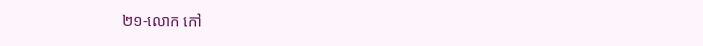២១-លោក កៅ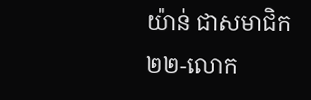យ៉ាន់ ជាសមាជិក
២២-លោក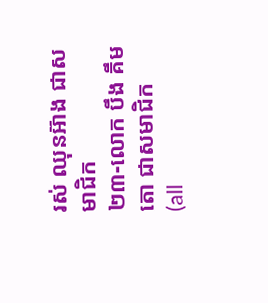រស់ ឈុនអ៊ាង ជាសមាជិក
២៣-លោក បឹង គឹមតោ ជាសមាជិក
(all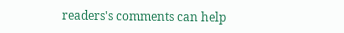readers's comments can help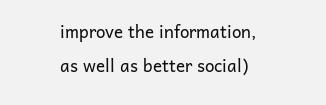improve the information, as well as better social)